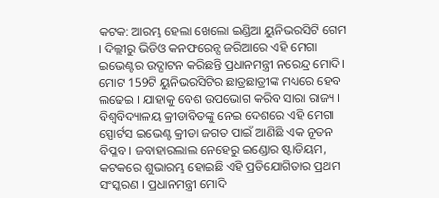କଟକ: ଆରମ୍ଭ ହେଲା ଖେଲୋ ଇଣ୍ଡିଆ ୟୁନିଭରସିଟି ଗେମ । ଦିଲ୍ଲୀରୁ ଭିଡିଓ କନଫରେନ୍ସ ଜରିଆରେ ଏହି ମେଗା ଇଭେଣ୍ଟର ଉଦ୍ଘାଟନ କରିଛନ୍ତି ପ୍ରଧାନମନ୍ତ୍ରୀ ନରେନ୍ଦ୍ର ମୋଦି। ମୋଟ 159ଟି ୟୁନିଭରସିଟିର ଛାତ୍ରଛାତ୍ରୀଙ୍କ ମଧ୍ୟରେ ହେବ ଲଢେଇ । ଯାହାକୁ ବେଶ ଉପଭୋଗ କରିବ ସାରା ରାଜ୍ୟ ।
ବିଶ୍ବବିଦ୍ୟାଳୟ କ୍ରୀଡାବିତଙ୍କୁ ନେଇ ଦେଶରେ ଏହି ମେଗା ସ୍ପୋର୍ଟସ ଇଭେଣ୍ଟ କ୍ରୀଡା ଜଗତ ପାଇଁ ଆଣିଛି ଏକ ନୂତନ ବିପ୍ଳବ । ଜବାହାରଲାଲ ନେହେରୁ ଇଣ୍ଡୋର ଷ୍ଟାଡିୟମ, କଟକରେ ଶୁଭାରମ୍ଭ ହୋଇଛି ଏହି ପ୍ରତିଯୋଗିତାର ପ୍ରଥମ ସଂସ୍କରଣ । ପ୍ରଧାନମନ୍ତ୍ରୀ ମୋଦି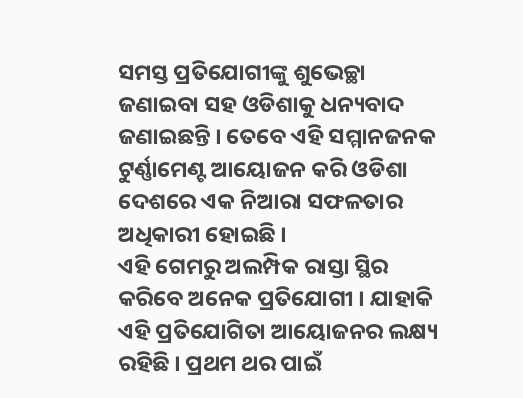ସମସ୍ତ ପ୍ରତିଯୋଗୀଙ୍କୁ ଶୁଭେଚ୍ଛା ଜଣାଇବା ସହ ଓଡିଶାକୁ ଧନ୍ୟବାଦ ଜଣାଇଛନ୍ତି । ତେବେ ଏହି ସମ୍ମାନଜନକ ଟୁର୍ଣ୍ଣାମେଣ୍ଟ ଆୟୋଜନ କରି ଓଡିଶା ଦେଶରେ ଏକ ନିଆରା ସଫଳତାର ଅଧିକାରୀ ହୋଇଛି ।
ଏହି ଗେମରୁ ଅଲମ୍ପିକ ରାସ୍ତା ସ୍ଥିର କରିବେ ଅନେକ ପ୍ରତିଯୋଗୀ । ଯାହାକି ଏହି ପ୍ରତିଯୋଗିତା ଆୟୋଜନର ଲକ୍ଷ୍ୟ ରହିଛି । ପ୍ରଥମ ଥର ପାଇଁ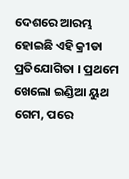ଦେଶରେ ଆରମ୍ଭ ହୋଇଛି ଏହି କ୍ରୀଡା ପ୍ରତିଯୋଗିତା । ପ୍ରଥମେ ଖେଲୋ ଇଣ୍ଡିଆ ୟୁଥ ଗେମ, ପରେ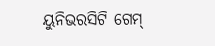ୟୁନିଭରସିଟି ଗେମ୍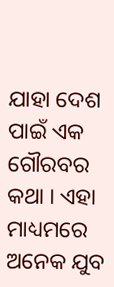ଯାହା ଦେଶ ପାଇଁ ଏକ ଗୌରବର କଥା । ଏହା ମାଧ୍ୟମରେ ଅନେକ ଯୁବ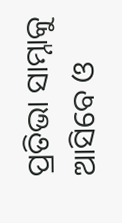ପ୍ରତିଭା ସାମ୍ନାକୁ ଆସିବେ ଓ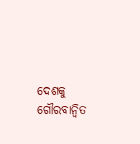ଦେଶକୁ ଗୌରବାନ୍ବିତ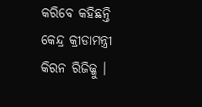କରିବେ କହିଛନ୍ତି କେନ୍ଦ୍ର କ୍ରୀଡାମନ୍ତ୍ରୀ କିରନ ରିଜିଜ୍ଜୁ ।